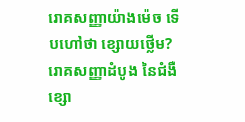រោគសញ្ញាយ៉ាងម៉េច ទើបហៅថា ខ្សោយថ្លើម?
រោគសញ្ញាដំបូង នៃជំងឺខ្សោ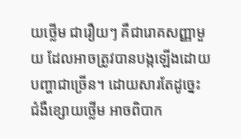យថ្លើម ជារឿយៗ គឺជារោគសញ្ញាមួយ ដែលអាចត្រូវបានបង្កឡើងដោយ បញ្ហាជាច្រើន។ ដោយសារតែដូច្នេះ ជំងឺខ្សោយថ្លើម អាចពិបាក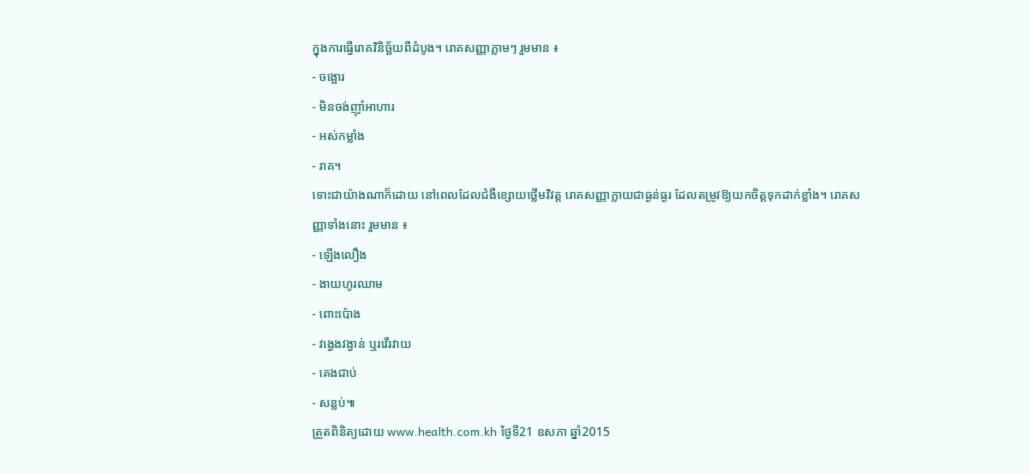ក្នុងការធ្វើរោគវិនិច្ឆ័យពីដំបូង។ រោគសញ្ញាភ្លាមៗ រួមមាន ៖
- ចង្អោរ
- មិនចង់ញ៉ាំអាហារ
- អស់កម្លាំង
- រាគ។
ទោះជាយ៉ាងណាក៏ដោយ នៅពេលដែលជំងឺខ្សោយថ្លើមវិវត្ត រោគសញ្ញាក្លាយជាធ្ងន់ធ្ងរ ដែលតម្រូវឱ្យយកចិត្តទុកដាក់ខ្លាំង។ រោគសញ្ញាទាំងនោះ រួមមាន ៖
- ឡើងលឿង
- ងាយហូរឈាម
- ពោះប៉ោង
- វង្វេងវង្វាន់ ឬរវើរវាយ
- គេងជាប់
- សន្លប់៕
ត្រួតពិនិត្យដោយ www.health.com.kh ថ្ងៃទី21 ឧសភា ឆ្នាំ2015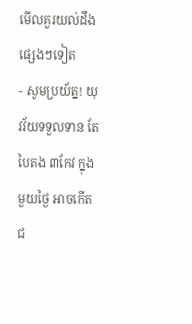មើលគួរយល់ដឹងផ្សេងៗទៀត
- សូមប្រយ័ត្ន! យុវវ័យទទួលទាន តែបៃតង ៣កែវ ក្នុងមួយថ្ងៃ អាចកើតជ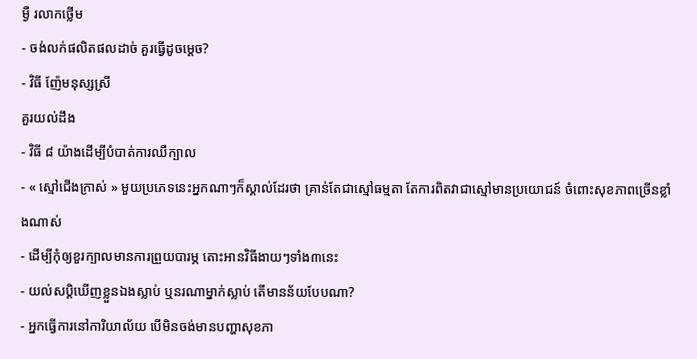ម្ងឺ រលាកថ្លើម
- ចង់លក់ផលិតផលដាច់ គួរធ្វើដូចម្តេច?
- វិធី ញ៉ែមនុស្សស្រី
គួរយល់ដឹង
- វិធី ៨ យ៉ាងដើម្បីបំបាត់ការឈឺក្បាល
- « ស្មៅជើងក្រាស់ » មួយប្រភេទនេះអ្នកណាៗក៏ស្គាល់ដែរថា គ្រាន់តែជាស្មៅធម្មតា តែការពិតវាជាស្មៅមានប្រយោជន៍ ចំពោះសុខភាពច្រើនខ្លាំងណាស់
- ដើម្បីកុំឲ្យខួរក្បាលមានការព្រួយបារម្ភ តោះអានវិធីងាយៗទាំង៣នេះ
- យល់សប្តិឃើញខ្លួនឯងស្លាប់ ឬនរណាម្នាក់ស្លាប់ តើមានន័យបែបណា?
- អ្នកធ្វើការនៅការិយាល័យ បើមិនចង់មានបញ្ហាសុខភា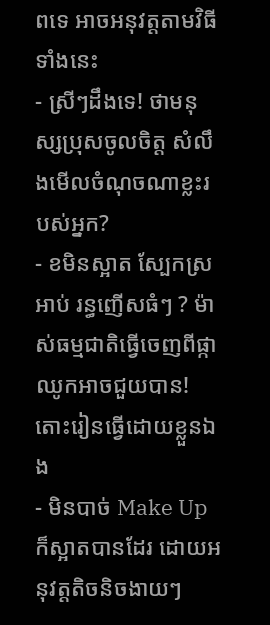ពទេ អាចអនុវត្តតាមវិធីទាំងនេះ
- ស្រីៗដឹងទេ! ថាមនុស្សប្រុសចូលចិត្ត សំលឹងមើលចំណុចណាខ្លះរបស់អ្នក?
- ខមិនស្អាត ស្បែកស្រអាប់ រន្ធញើសធំៗ ? ម៉ាស់ធម្មជាតិធ្វើចេញពីផ្កាឈូកអាចជួយបាន! តោះរៀនធ្វើដោយខ្លួនឯង
- មិនបាច់ Make Up ក៏ស្អាតបានដែរ ដោយអនុវត្តតិចនិចងាយៗ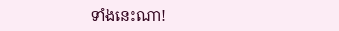ទាំងនេះណា!